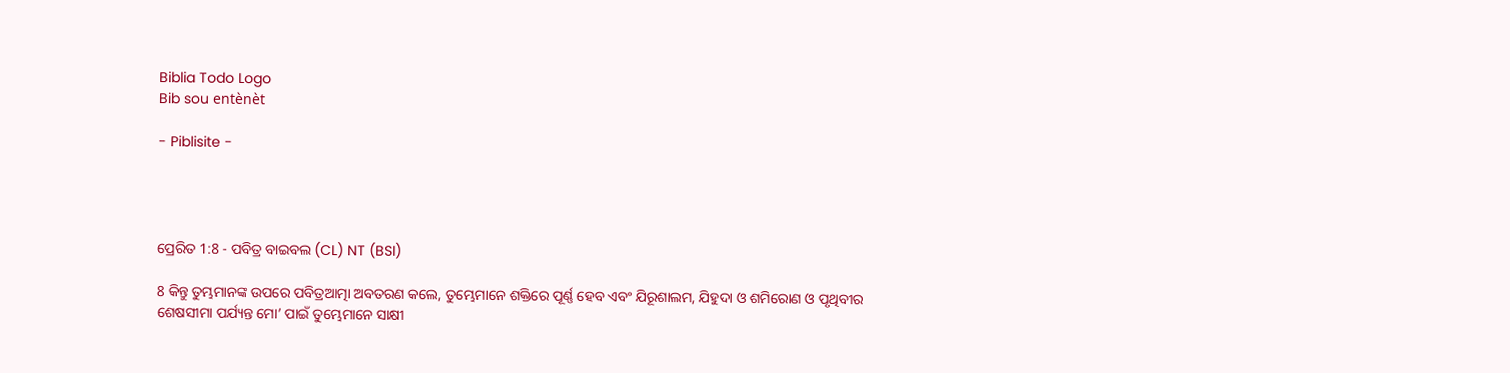Biblia Todo Logo
Bib sou entènèt

- Piblisite -




ପ୍ରେରିତ 1:8 - ପବିତ୍ର ବାଇବଲ (CL) NT (BSI)

8 କିନ୍ତୁ ତୁମ୍ଭମାନଙ୍କ ଉପରେ ପବିତ୍ରଆତ୍ମା ଅବତରଣ କଲେ, ତୁମ୍ଭେମାନେ ଶକ୍ତିରେ ପୂର୍ଣ୍ଣ ହେବ ଏବଂ ଯିରୂଶାଲମ, ଯିହୁଦା ଓ ଶମିରୋଣ ଓ ପୃଥିବୀର ଶେଷସୀମା ପର୍ଯ୍ୟନ୍ତ ମୋ’ ପାଇଁ ତୁମ୍ଭେମାନେ ସାକ୍ଷୀ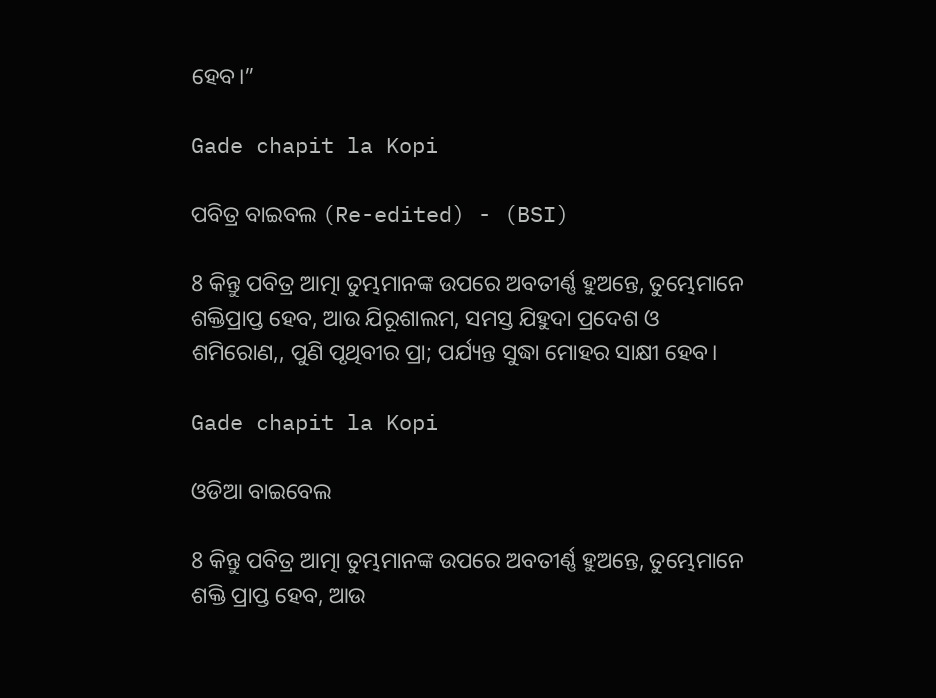ହେବ।”

Gade chapit la Kopi

ପବିତ୍ର ବାଇବଲ (Re-edited) - (BSI)

8 କିନ୍ତୁ ପବିତ୍ର ଆତ୍ମା ତୁମ୍ଭମାନଙ୍କ ଉପରେ ଅବତୀର୍ଣ୍ଣ ହୁଅନ୍ତେ, ତୁମ୍ଭେମାନେ ଶକ୍ତିପ୍ରାପ୍ତ ହେବ, ଆଉ ଯିରୂଶାଲମ, ସମସ୍ତ ଯିହୁଦା ପ୍ରଦେଶ ଓ ଶମିରୋଣ,, ପୁଣି ପୃଥିବୀର ପ୍ରା; ପର୍ଯ୍ୟନ୍ତ ସୁଦ୍ଧା ମୋହର ସାକ୍ଷୀ ହେବ।

Gade chapit la Kopi

ଓଡିଆ ବାଇବେଲ

8 କିନ୍ତୁ ପବିତ୍ର ଆତ୍ମା ତୁମ୍ଭମାନଙ୍କ ଉପରେ ଅବତୀର୍ଣ୍ଣ ହୁଅନ୍ତେ, ତୁମ୍ଭେମାନେ ଶକ୍ତି ପ୍ରାପ୍ତ ହେବ, ଆଉ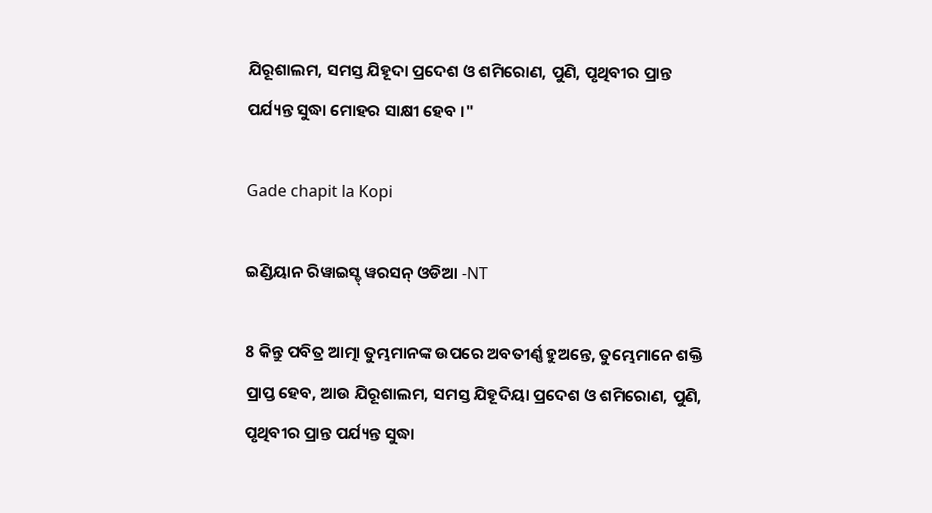ଯିରୂଶାଲମ, ସମସ୍ତ ଯିହୂଦା ପ୍ରଦେଶ ଓ ଶମିରୋଣ, ପୁଣି, ପୃଥିବୀର ପ୍ରାନ୍ତ ପର୍ଯ୍ୟନ୍ତ ସୁଦ୍ଧା ମୋହର ସାକ୍ଷୀ ହେବ ।"

Gade chapit la Kopi

ଇଣ୍ଡିୟାନ ରିୱାଇସ୍ଡ୍ ୱରସନ୍ ଓଡିଆ -NT

8 କିନ୍ତୁ ପବିତ୍ର ଆତ୍ମା ତୁମ୍ଭମାନଙ୍କ ଉପରେ ଅବତୀର୍ଣ୍ଣ ହୁଅନ୍ତେ, ତୁମ୍ଭେମାନେ ଶକ୍ତି ପ୍ରାପ୍ତ ହେବ, ଆଉ ଯିରୂଶାଲମ, ସମସ୍ତ ଯିହୂଦିୟା ପ୍ରଦେଶ ଓ ଶମିରୋଣ, ପୁଣି, ପୃଥିବୀର ପ୍ରାନ୍ତ ପର୍ଯ୍ୟନ୍ତ ସୁଦ୍ଧା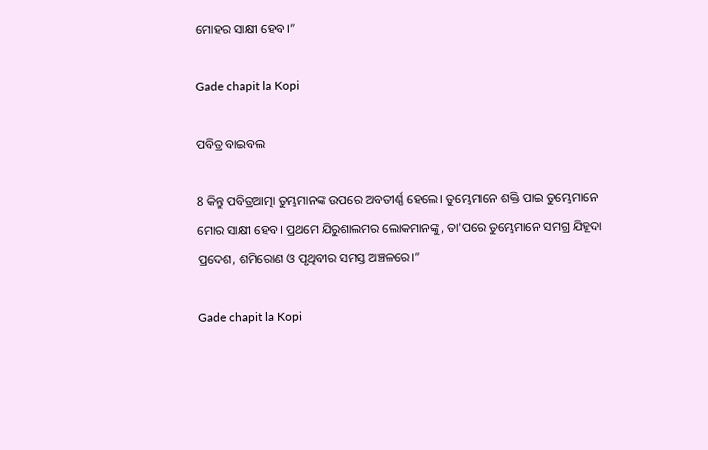ମୋହର ସାକ୍ଷୀ ହେବ।”

Gade chapit la Kopi

ପବିତ୍ର ବାଇବଲ

8 କିନ୍ତୁ ପବିତ୍ରଆତ୍ମା ତୁମ୍ଭମାନଙ୍କ ଉପରେ ଅବତୀର୍ଣ୍ଣ ହେଲେ। ତୁମ୍ଭେମାନେ ଶକ୍ତି ପାଇ ତୁମ୍ଭେମାନେ ମୋର ସାକ୍ଷୀ ହେବ। ପ୍ରଥମେ ଯିରୁଶାଲମର ଲୋକମାନଙ୍କୁ, ତା'ପରେ ତୁମ୍ଭେମାନେ ସମଗ୍ର ଯିହୂଦା ପ୍ରଦେଶ, ଶମିରୋଣ ଓ ପୃଥିବୀର ସମସ୍ତ ଅଞ୍ଚଳରେ।”

Gade chapit la Kopi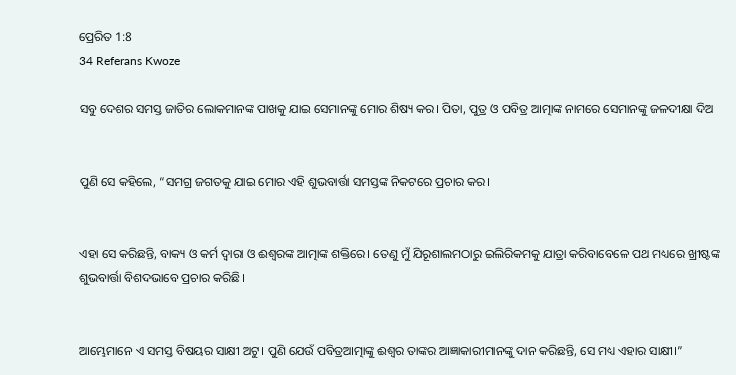ପ୍ରେରିତ 1:8
34 Referans Kwoze

ସବୁ ଦେଶର ସମସ୍ତ ଜାତିର ଲୋକମାନଙ୍କ ପାଖକୁ ଯାଇ ସେମାନଙ୍କୁ ମୋର ଶିଷ୍ୟ କର। ପିତା, ପୁତ୍ର ଓ ପବିତ୍ର ଆତ୍ମାଙ୍କ ନାମରେ ସେମାନଙ୍କୁ ଜଳଦୀକ୍ଷା ଦିଅ


ପୁଣି ସେ କହିଲେ, “ସମଗ୍ର ଜଗତକୁ ଯାଇ ମୋର ଏହି ଶୁଭବାର୍ତ୍ତା ସମସ୍ତଙ୍କ ନିକଟରେ ପ୍ରଚାର କର।


ଏହା ସେ କରିଛନ୍ତି, ବାକ୍ୟ ଓ କର୍ମ ଦ୍ୱାରା ଓ ଈଶ୍ୱରଙ୍କ ଆତ୍ମାଙ୍କ ଶକ୍ତିରେ। ତେଣୁ ମୁଁ ଯିରୂଶାଲମଠାରୁ ଇଲିରିକମକୁ ଯାତ୍ରା କରିବାବେଳେ ପଥ ମଧ୍ୟରେ ଖ୍ରୀଷ୍ଟଙ୍କ ଶୁଭବାର୍ତ୍ତା ବିଶଦଭାବେ ପ୍ରଚାର କରିଛି।


ଆମ୍ଭେମାନେ ଏ ସମସ୍ତ ବିଷୟର ସାକ୍ଷୀ ଅଟୁ। ପୁଣି ଯେଉଁ ପବିତ୍ରଆତ୍ମାଙ୍କୁ ଈଶ୍ୱର ତାଙ୍କର ଆଜ୍ଞାକାରୀମାନଙ୍କୁ ଦାନ କରିଛନ୍ତି, ସେ ମଧ୍ୟ ଏହାର ସାକ୍ଷୀ।”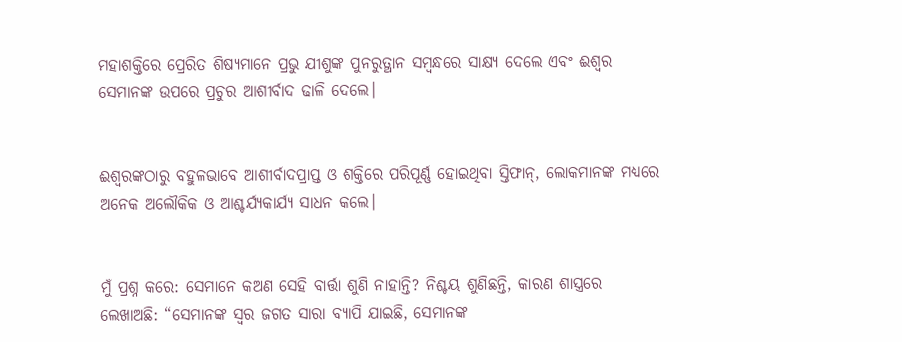ମହାଶକ୍ତିରେ ପ୍ରେରିତ ଶିଷ୍ୟମାନେ ପ୍ରଭୁ ଯୀଶୁଙ୍କ ପୁନରୁତ୍ଥାନ ସମ୍ବନ୍ଧରେ ସାକ୍ଷ୍ୟ ଦେଲେ ଏବଂ ଈଶ୍ୱର ସେମାନଙ୍କ ଉପରେ ପ୍ରଚୁର ଆଶୀର୍ବାଦ ଢାଳି ଦେଲେ।


ଈଶ୍ୱରଙ୍କଠାରୁ ବହୁଳଭାବେ ଆଶୀର୍ବାଦପ୍ରାପ୍ତ ଓ ଶକ୍ତିରେ ପରିପୂର୍ଣ୍ଣ ହୋଇଥିବା ସ୍ତିଫାନ୍, ଲୋକମାନଙ୍କ ମଧ୍ୟରେ ଅନେକ ଅଲୌକିକ ଓ ଆଶ୍ଚର୍ଯ୍ୟକାର୍ଯ୍ୟ ସାଧନ କଲେ।


ମୁଁ ପ୍ରଶ୍ନ କରେ: ସେମାନେ କଅଣ ସେହି ବାର୍ତ୍ତା ଶୁଣି ନାହାନ୍ତି? ନିଶ୍ଚୟ ଶୁଣିଛନ୍ତି, କାରଣ ଶାସ୍ତ୍ରରେ ଲେଖାଅଛି: “ସେମାନଙ୍କ ସ୍ୱର ଜଗତ ସାରା ବ୍ୟାପି ଯାଇଛି, ସେମାନଙ୍କ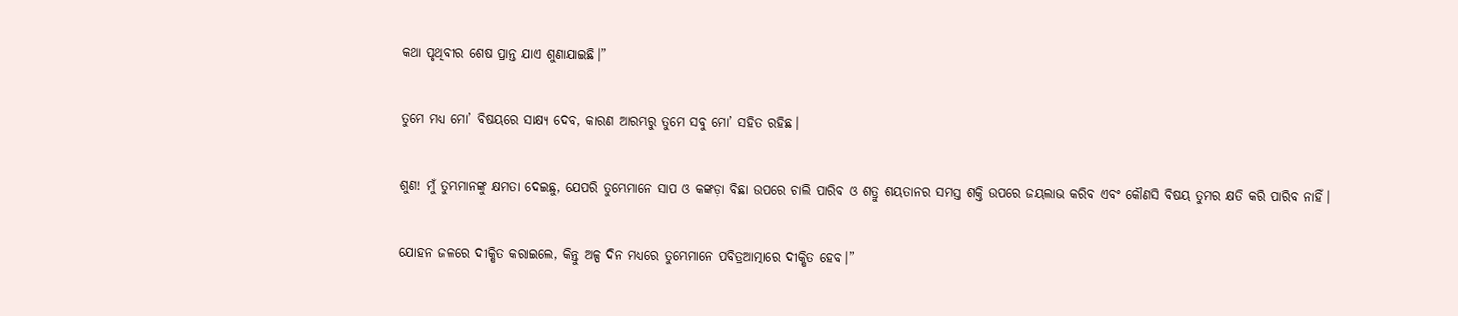କଥା ପୃଥିବୀର ଶେଷ ପ୍ରାନ୍ତ ଯାଏ ଶୁଣାଯାଇଛି।”


ତୁମେ ମଧ୍ୟ ମୋ’ ବିଷୟରେ ସାକ୍ଷ୍ୟ ଦେବ, କାରଣ ଆରମ୍ଭରୁ ତୁମେ ସବୁ ମୋ’ ସହିତ ରହିଛ।


ଶୁଣ! ମୁଁ ତୁମ୍ଭମାନଙ୍କୁ କ୍ଷମତା ଦେଇଛୁ, ଯେପରି ତୁମ୍ଭେମାନେ ସାପ ଓ କଙ୍କଡ଼ା ବିଛା ଉପରେ ଚାଲି ପାରିବ ଓ ଶତ୍ରୁ ଶୟତାନର ସମସ୍ତ ଶକ୍ତି ଉପରେ ଜୟଲାଭ କରିବ ଏବଂ କୌଣସି ବିଷୟ ତୁମର କ୍ଷତି କରି ପାରିବ ନାହିଁ।


ଯୋହନ ଜଳରେ ଦୀକ୍ଷିତ କରାଇଲେ, କିନ୍ତୁ ଅଳ୍ପ ଦିନ ମଧ୍ୟରେ ତୁମ୍ଭେମାନେ ପବିତ୍ରଆତ୍ମାରେ ଦୀକ୍ଷିତ ହେବ।”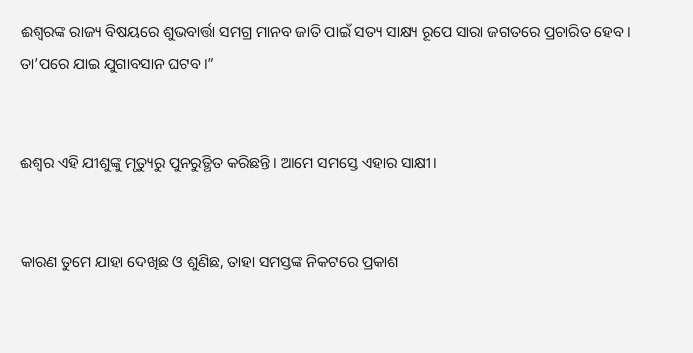ଈଶ୍ୱରଙ୍କ ରାଜ୍ୟ ବିଷୟରେ ଶୁଭବାର୍ତ୍ତା ସମଗ୍ର ମାନବ ଜାତି ପାଇଁ ସତ୍ୟ ସାକ୍ଷ୍ୟ ରୂପେ ସାରା ଜଗତରେ ପ୍ରଚାରିତ ହେବ। ତା’ପରେ ଯାଇ ଯୁଗାବସାନ ଘଟବ।”


ଈଶ୍ୱର ଏହି ଯୀଶୁଙ୍କୁ ମୃତ୍ୟୁରୁ ପୁନରୁତ୍ଥିତ କରିଛନ୍ତି। ଆମେ ସମସ୍ତେ ଏହାର ସାକ୍ଷୀ।


କାରଣ ତୁମେ ଯାହା ଦେଖିଛ ଓ ଶୁଣିଛ, ତାହା ସମସ୍ତଙ୍କ ନିକଟରେ ପ୍ରକାଶ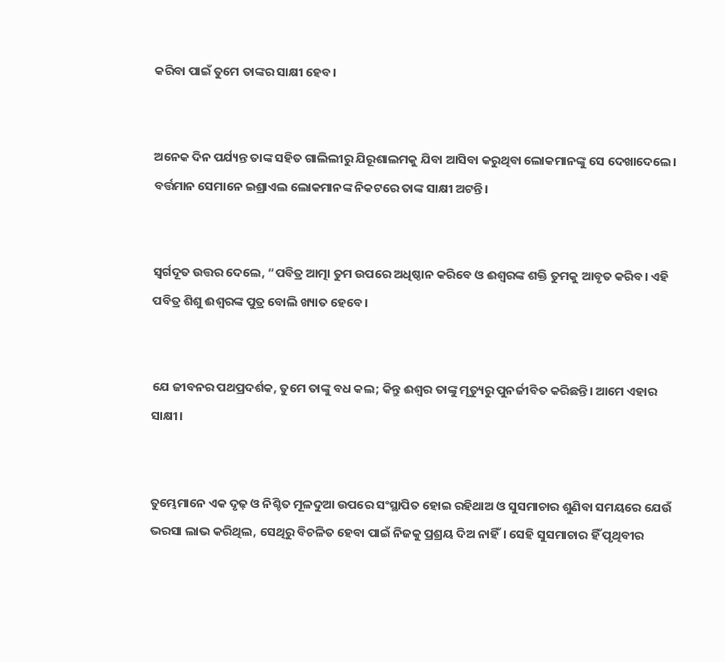କରିବା ପାଇଁ ତୁମେ ତାଙ୍କର ସାକ୍ଷୀ ହେବ।


ଅନେକ ଦିନ ପର୍ଯ୍ୟନ୍ତ ତାଙ୍କ ସହିତ ଗାଲିଲୀରୁ ଯିରୂଶାଲମକୁ ଯିବା ଆସିବା କରୁଥିବା ଲୋକମାନଙ୍କୁ ସେ ଦେଖାଦେଲେ। ବର୍ତ୍ତମାନ ସେମାନେ ଇଶ୍ରାଏଲ ଲୋକମାନଙ୍କ ନିକଟରେ ତାଙ୍କ ସାକ୍ଷୀ ଅଟନ୍ତି।


ସ୍ୱର୍ଗଦୂତ ଉତ୍ତର ଦେଲେ, “ପବିତ୍ର ଆତ୍ମା ତୁମ ଉପରେ ଅଧିଷ୍ଠାନ କରିବେ ଓ ଈଶ୍ୱରଙ୍କ ଶକ୍ତି ତୁମକୁ ଆବୃତ କରିବ। ଏହି ପବିତ୍ର ଶିଶୁ ଈଶ୍ୱରଙ୍କ ପୁତ୍ର ବୋଲି ଖ୍ୟାତ ହେବେ।


ଯେ ଜୀବନର ପଥପ୍ରଦର୍ଶକ, ତୁମେ ତାଙ୍କୁ ବଧ କଲ; କିନ୍ତୁ ଈଶ୍ୱର ତାଙ୍କୁ ମୃତ୍ୟୁରୁ ପୁନର୍ଜୀବିତ କରିଛନ୍ତି। ଆମେ ଏହାର ସାକ୍ଷୀ।


ତୁମ୍ଭେମାନେ ଏକ ଦୃଢ଼ ଓ ନିଶ୍ଚିତ ମୂଳଦୁଆ ଉପରେ ସଂସ୍ଥାପିତ ହୋଇ ରହିଥାଅ ଓ ସୁସମାଚାର ଶୁଣିବା ସମୟରେ ଯେଉଁ ଭରସା ଲାଭ କରିଥିଲ, ସେଥିରୁ ବିଚଳିତ ହେବା ପାଇଁ ନିଜକୁ ପ୍ରଶ୍ରୟ ଦିଅ ନାହିଁ। ସେହି ସୁସମାଚାର ହିଁ ପୃଥିବୀର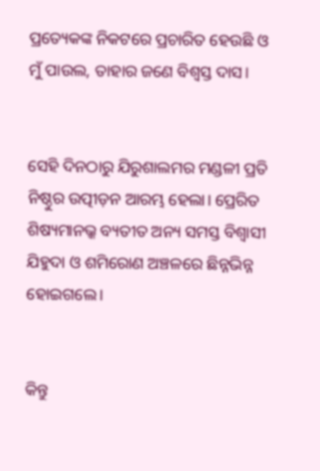ପ୍ରତ୍ୟେକଙ୍କ ନିକଟରେ ପ୍ରଚାରିତ ହେଉଛି ଓ ମୁଁ ପାଉଲ, ତାହାର ଜଣେ ବିଶ୍ୱସ୍ତ ଦାସ।


ସେହି ଦିନଠାରୁ ଯିରୁଶାଲମର ମଣ୍ଡଳୀ ପ୍ରତି ନିଷ୍ଠୁର ଉତ୍ପୀଡ଼ନ ଆରମ୍ଭ ହେଲା। ପ୍ରେରିତ ଶିଷ୍ୟମାନଭ୍କ ବ୍ୟତୀତ ଅନ୍ୟ ସମସ୍ତ ବିଶ୍ୱାସୀ ଯିହୁଦା ଓ ଶମିରୋଣ ଅଞ୍ଚଳରେ ଛିନ୍ନଭିନ୍ନ ହୋଇଗଲେ।


କିନ୍ତୁ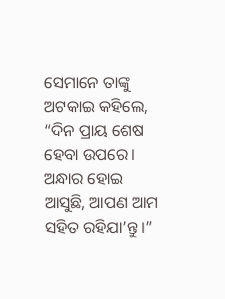ସେମାନେ ତାଙ୍କୁ ଅଟକାଇ କହିଲେ, “ଦିନ ପ୍ରାୟ ଶେଷ ହେବା ଉପରେ। ଅନ୍ଧାର ହୋଇ ଆସୁଛି, ଆପଣ ଆମ ସହିତ ରହିଯା’ନ୍ତୁ।”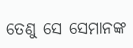ତେଣୁ ସେ ସେମାନଙ୍କ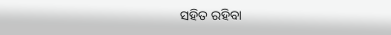ସହିତ ରହିବା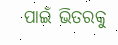ପାଇଁ ଭିତରକୁ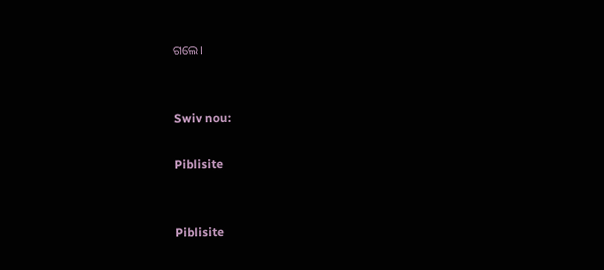ଗଲେ।


Swiv nou:

Piblisite


Piblisite